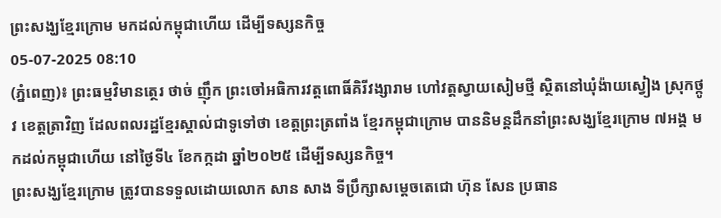ព្រះសង្ឃខ្មែរក្រោម មកដល់កម្ពុជាហើយ ដើម្បីទស្សនកិច្ច
05-07-2025 08:10
(ភ្នំពេញ)៖ ព្រះធម្មវិមានត្ថេរ ថាច់ ញ៉ឹក ព្រះចៅអធិការវត្តពោធិ៍គិរីវង្សារាម ហៅវត្តស្វាយសៀមថ្មី ស្ថិតនៅឃុំង៉ាយស្វៀង ស្រុកថ្កូវ ខេត្តត្រាវិញ ដែលពលរដ្ឋខ្មែរស្គាល់ជាទូទៅថា ខេត្តព្រះត្រពាំង ខ្មែរកម្ពុជាក្រោម បាននិមន្តដឹកនាំព្រះសង្ឃខ្មែរក្រោម ៧អង្គ មកដល់កម្ពុជាហើយ នៅថ្ងៃទី៤ ខែកក្កដា ឆ្នាំ២០២៥ ដើម្បីទស្សនកិច្ច។
ព្រះសង្ឃខ្មែរក្រោម ត្រូវបានទទួលដោយលោក សាន សាង ទីប្រឹក្សាសម្តេចតេជោ ហ៊ុន សែន ប្រធាន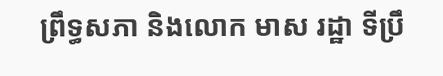ព្រឹទ្ធសភា និងលោក មាស រដ្ឋា ទីប្រឹ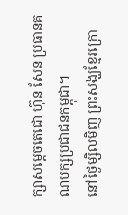ក្សាសម្តេចតេជោ ហ៊ុន សែន ប្រធានគណបក្សប្រជាជនកម្ពុជា។
នៅថ្ងៃម្សិលមិញ ព្រះសង្ឃខ្មែរក្រោ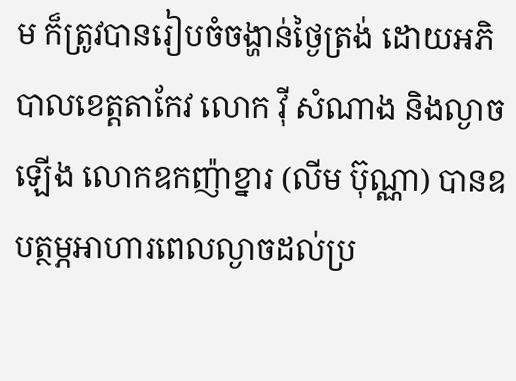ម ក៏ត្រូវបានរៀបចំចង្ហាន់ថ្ងៃត្រង់ ដោយអភិបាលខេត្តតាកែវ លោក វ៉ី សំណាង និងល្ងាចឡើង លោកឧកញ៉ាខ្នារ (លីម ប៊ុណ្ណា) បានឧបត្ថម្ភអាហារពេលល្ងាចដល់ប្រ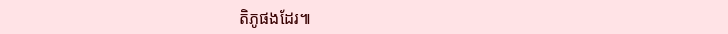តិភូផងដែរ៕